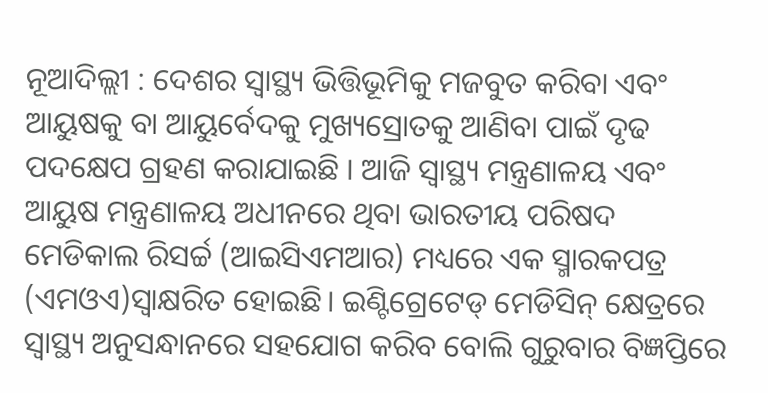ନୂଆଦିଲ୍ଲୀ : ଦେଶର ସ୍ୱାସ୍ଥ୍ୟ ଭିତ୍ତିଭୂମିକୁ ମଜବୁତ କରିବା ଏବଂ ଆୟୁଷକୁ ବା ଆୟୁର୍ବେଦକୁ ମୁଖ୍ୟସ୍ରୋତକୁ ଆଣିବା ପାଇଁ ଦୃଢ ପଦକ୍ଷେପ ଗ୍ରହଣ କରାଯାଇଛି । ଆଜି ସ୍ୱାସ୍ଥ୍ୟ ମନ୍ତ୍ରଣାଳୟ ଏବଂ ଆୟୁଷ ମନ୍ତ୍ରଣାଳୟ ଅଧୀନରେ ଥିବା ଭାରତୀୟ ପରିଷଦ ମେଡିକାଲ ରିସର୍ଚ୍ଚ (ଆଇସିଏମଆର) ମଧ୍ୟରେ ଏକ ସ୍ମାରକପତ୍ର (ଏମଓଏ)ସ୍ୱାକ୍ଷରିତ ହୋଇଛି। ଇଣ୍ଟିଗ୍ରେଟେଡ୍ ମେଡିସିନ୍ କ୍ଷେତ୍ରରେ ସ୍ୱାସ୍ଥ୍ୟ ଅନୁସନ୍ଧାନରେ ସହଯୋଗ କରିବ ବୋଲି ଗୁରୁବାର ବିଜ୍ଞପ୍ତିରେ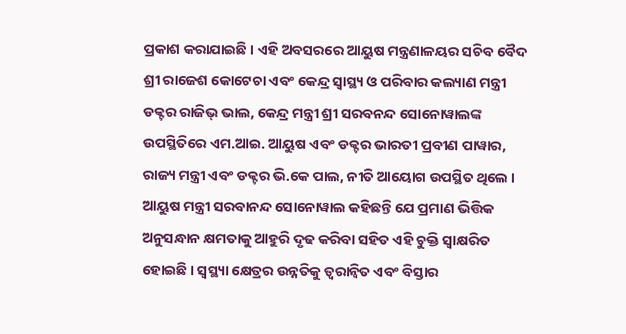ପ୍ରକାଶ କରାଯାଇଛି । ଏହି ଅବସରରେ ଆୟୁଷ ମନ୍ତ୍ରଣାଳୟର ସଚିବ ବୈଦ ଶ୍ରୀ ରାଜେଶ କୋଟେଚା ଏବଂ କେନ୍ଦ୍ର ସ୍ୱାସ୍ଥ୍ୟ ଓ ପରିବାର କଲ୍ୟାଣ ମନ୍ତ୍ରୀ ଡକ୍ଟର ରାଜିଭ୍ ଭାଲ, କେନ୍ଦ୍ର ମନ୍ତ୍ରୀ ଶ୍ରୀ ସରବନନ୍ଦ ସୋନୋୱାଲଙ୍କ ଉପସ୍ଥିତିରେ ଏମ.ଆଇ. ଆୟୁଷ ଏବଂ ଡକ୍ଟର ଭାରତୀ ପ୍ରବୀଣ ପାୱାର, ରାଜ୍ୟ ମନ୍ତ୍ରୀ ଏବଂ ଡକ୍ଟର ଭି.କେ ପାଲ, ନୀତି ଆୟୋଗ ଉପସ୍ଥିତ ଥିଲେ ।
ଆୟୁଷ ମନ୍ତ୍ରୀ ସରବାନନ୍ଦ ସୋନୋୱାଲ କହିଛନ୍ତି ଯେ ପ୍ରମାଣ ଭିତ୍ତିକ ଅନୁସନ୍ଧାନ କ୍ଷମତାକୁ ଆହୁରି ଦୃଢ କରିବା ସହିତ ଏହି ଚୁକ୍ତି ସ୍ୱାକ୍ଷରିତ ହୋଇଛି । ସ୍ୱସ୍ଥ୍ୟା କ୍ଷେତ୍ରର ଉନ୍ନତିକୁ ତ୍ୱରାନ୍ୱିତ ଏବଂ ବିସ୍ତାର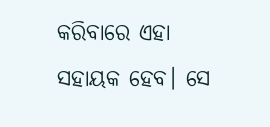କରିବାରେ ଏହା ସହାୟକ ହେବ। ସେ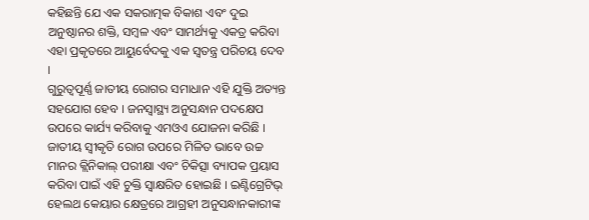କହିଛନ୍ତି ଯେ ଏକ ସକରାତ୍ମକ ବିକାଶ ଏବଂ ଦୁଇ ଅନୁଷ୍ଠାନର ଶକ୍ତି, ସମ୍ବଳ ଏବଂ ସାମର୍ଥ୍ୟକୁ ଏକତ୍ର କରିବା ଏହା ପ୍ରକୃତରେ ଆୟୁର୍ବେଦକୁ ଏକ ସ୍ୱତନ୍ତ୍ର ପରିଚୟ ଦେବ ।
ଗୁରୁତ୍ୱପୂର୍ଣ୍ଣ ଜାତୀୟ ରୋଗର ସମାଧାନ ଏହି ଯୁକ୍ତି ଅତ୍ୟନ୍ତ ସହଯୋଗ ହେବ । ଜନସ୍ୱାସ୍ଥ୍ୟ ଅନୁସନ୍ଧାନ ପଦକ୍ଷେପ ଉପରେ କାର୍ଯ୍ୟ କରିବାକୁ ଏମଓଏ ଯୋଜନା କରିଛି । ଜାତୀୟ ସ୍ୱୀକୃତି ରୋଗ ଉପରେ ମିଳିତ ଭାବେ ଉଚ୍ଚ ମାନର କ୍ଲିନିକାଲ୍ ପରୀକ୍ଷା ଏବଂ ଚିକିତ୍ସା ବ୍ୟାପକ ପ୍ରୟାସ କରିବା ପାଇଁ ଏହି ଚୁକ୍ତି ସ୍ୱାକ୍ଷରିତ ହୋଇଛି । ଇଣ୍ଟିଗ୍ରେଟିଭ୍ ହେଲଥ କେୟାର କ୍ଷେତ୍ରରେ ଆଗ୍ରହୀ ଅନୁସନ୍ଧାନକାରୀଙ୍କ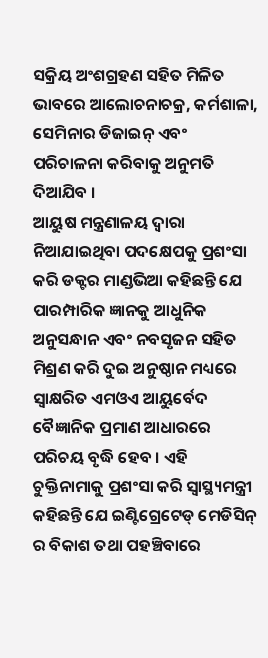ସକ୍ରିୟ ଅଂଶଗ୍ରହଣ ସହିତ ମିଳିତ ଭାବରେ ଆଲୋଚନାଚକ୍ର, କର୍ମଶାଳା, ସେମିନାର ଡିଜାଇନ୍ ଏବଂ ପରିଚାଳନା କରିବାକୁ ଅନୁମତି ଦିଆଯିବ ।
ଆୟୁଷ ମନ୍ତ୍ରଣାଳୟ ଦ୍ୱାରା ନିଆଯାଇଥିବା ପଦକ୍ଷେପକୁ ପ୍ରଶଂସା କରି ଡକ୍ଟର ମାଣ୍ଡଭିଆ କହିଛନ୍ତି ଯେ ପାରମ୍ପାରିକ ଜ୍ଞାନକୁ ଆଧୁନିକ ଅନୁସନ୍ଧାନ ଏବଂ ନବସୃଜନ ସହିତ ମିଶ୍ରଣ କରି ଦୁଇ ଅନୁଷ୍ଠାନ ମଧ୍ୟରେ ସ୍ୱାକ୍ଷରିତ ଏମଓଏ ଆୟୁର୍ବେଦ ବୈଜ୍ଞାନିକ ପ୍ରମାଣ ଆଧାରରେ ପରିଚୟ ବୃଦ୍ଧି ହେବ । ଏହି ଚୁକ୍ତିନାମାକୁ ପ୍ରଶଂସା କରି ସ୍ୱାସ୍ଥ୍ୟମନ୍ତ୍ରୀ କହିଛନ୍ତି ଯେ ଇଣ୍ଟିଗ୍ରେଟେଡ୍ ମେଡିସିନ୍ ର ବିକାଶ ତଥା ପହଞ୍ଚିବାରେ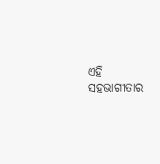ଏହି ସହଭାଗୀତାର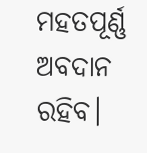ମହତପୂର୍ଣ୍ଣ ଅବଦାନ ରହିବ।